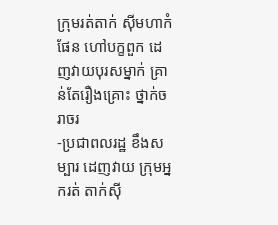ក្រុមរត់តាក់ ស៊ីមហាកំផែន ហៅបក្ខពួក ដេញវាយបុរសម្នាក់ គ្រាន់តែរឿងគ្រោះ ថ្នាក់ចរាចរ
-ប្រជាពលរដ្ឋ ខឹងសម្បារ ដេញវាយ ក្រុមអ្នករត់ តាក់ស៊ី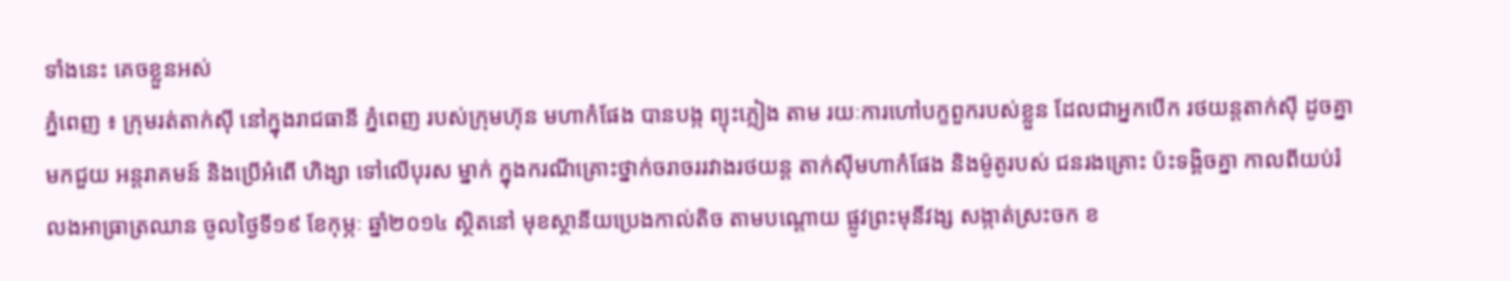ទាំងនេះ គេចខ្លួនអស់
ភ្នំពេញ ៖ ក្រុមរត់តាក់ស៊ី នៅក្នុងរាជធានី ភ្នំពេញ របស់ក្រុមហ៊ុន មហាកំផែង បានបង្ក ព្យុះភ្លៀង តាម រយៈការហៅបក្ខពួករបស់ខ្លួន ដែលជាអ្នកបើក រថយន្ដតាក់ស៊ី ដូចគ្នាមកជួយ អន្ដរាគមន៍ និងប្រើអំពើ ហិង្សា ទៅលើបុរស ម្នាក់ ក្នុងករណីគ្រោះថ្នាក់ចរាចររវាងរថយន្ដ តាក់ស៊ីមហាកំផែង និងម៉ូតូរបស់ ជនរងគ្រោះ ប៉ះទង្គិចគ្នា កាលពីយប់រំលងអាធ្រាត្រឈាន ចូលថ្ងៃទី១៩ ខែកុម្ភៈ ឆ្នាំ២០១៤ ស្ថិតនៅ មុខស្ថានីយប្រេងកាល់តិច តាមបណ្ដោយ ផ្លូវព្រះមុនីវង្ស សង្កាត់ស្រះចក ខ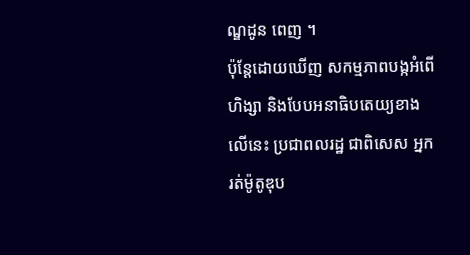ណ្ឌដូន ពេញ ។
ប៉ុន្ដែដោយឃើញ សកម្មភាពបង្កអំពើ ហិង្សា និងបែបអនាធិបតេយ្យខាងលើនេះ ប្រជាពលរដ្ឋ ជាពិសេស អ្នករត់ម៉ូតូឌុប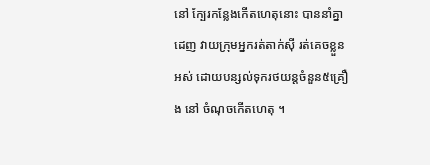នៅ ក្បែរកន្លែងកើតហេតុនោះ បាននាំគ្នាដេញ វាយក្រុមអ្នករត់តាក់ស៊ី រត់គេចខ្លួនអស់ ដោយបន្សល់ទុករថយន្ដចំនួន៥គ្រឿង នៅ ចំណុចកើតហេតុ ។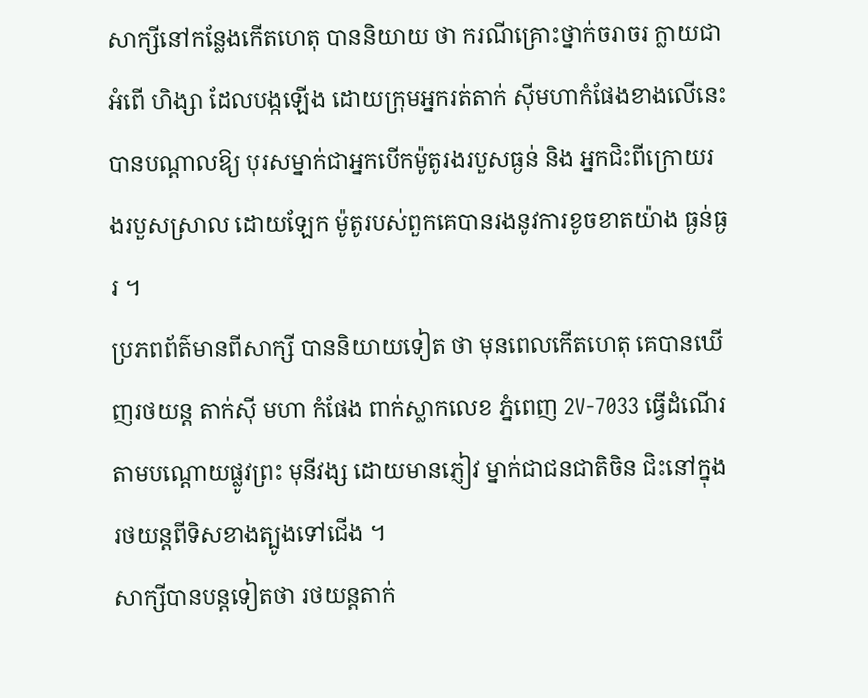សាក្សីនៅកន្លែងកើតហេតុ បាននិយាយ ថា ករណីគ្រោះថ្នាក់ចរាចរ ក្លាយជាអំពើ ហិង្សា ដែលបង្កឡើង ដោយក្រុមអ្នករត់តាក់ ស៊ីមហាកំផែងខាងលើនេះ បានបណ្ដាលឱ្យ បុរសម្នាក់ជាអ្នកបើកម៉ូតូរងរបួសធ្ងន់ និង អ្នកជិះពីក្រោយរងរបួសស្រាល ដោយឡែក ម៉ូតូរបស់ពួកគេបានរងនូវការខូចខាតយ៉ាង ធ្ងន់ធ្ងរ ។
ប្រភពព័ត៌មានពីសាក្សី បាននិយាយទៀត ថា មុនពេលកើតហេតុ គេបានឃើញរថយន្ដ តាក់ស៊ី មហា កំផែង ពាក់ស្លាកលេខ ភ្នំពេញ 2V-7033 ធ្វើដំណើរតាមបណ្ដោយផ្លូវព្រះ មុនីវង្ស ដោយមានភ្ញៀវ ម្នាក់ជាជនជាតិចិន ជិះនៅក្នុងរថយន្ដពីទិសខាងត្បូងទៅជើង ។
សាក្សីបានបន្ដទៀតថា រថយន្ដតាក់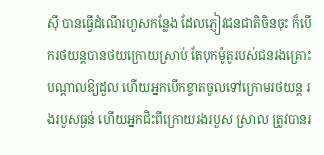ស៊ី បានធ្វើដំណើរហួសកន្លែង ដែលភ្ញៀវជនជាតិចិនចុះ ក៏បើករថយន្ដបានថយក្រោយស្រាប់ តែបុកម៉ូតូរបស់ជនរងគ្រោះ បណ្ដាលឱ្យដួល ហើយអ្នកបើកខ្ទាតចូលទៅក្រោមរថយន្ដ រងរបួសធ្ងន់ ហើយអ្នកជិះពីក្រោយរងរបួស ស្រាល ត្រូវបានរ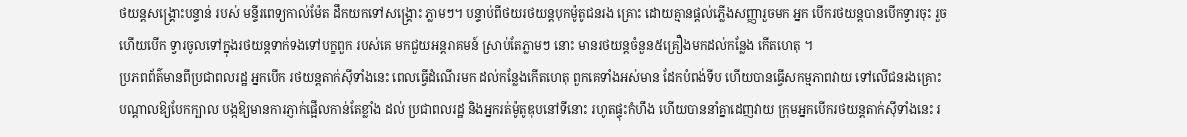ថយន្ដសង្គ្រោះបន្ទាន់ របស់ មន្ទីរពេទ្យកាល់ម៉ែត ដឹកយកទៅសង្គ្រោះ ភ្លាមៗ។ បន្ទាប់ពីថយរថយន្ដបុកម៉ូតូជនរង គ្រោះ ដោយគ្មានផ្ដល់ភ្លើងសញ្ញារួចមក អ្នក បើករថយន្ដបានបើកទ្វារចុះ រួចហើយបើក ទ្វារចូលទៅក្នុងរថយន្ដទាក់ទងទៅបក្ខពួក របស់គេ មកជួយអន្ដរាគមន៍ ស្រាប់តែភ្លាមៗ នោះ មានរថយន្ដចំនួន៥គ្រឿងមកដល់កន្លែង កើតហេតុ ។
ប្រភពព័ត៌មានពីប្រជាពលរដ្ឋ អ្នកបើក រថយន្ដតាក់ស៊ីទាំងនេះ ពេលធ្វើដំណើរមក ដល់កន្លែងកើតហេតុ ពួកគេទាំងអស់មាន ដែកបំពង់ទីប ហើយបានធ្វើសកម្មភាពវាយ ទៅលើជនរងគ្រោះ បណ្ដាលឱ្យបែកក្បាល បង្កឱ្យមានការភ្ញាក់ផ្អើលកាន់តែខ្លាំង ដល់ ប្រជាពលរដ្ឋ និងអ្នករត់ម៉ូតូឌុបនៅទីនោះ រហូតផ្ទុះកំហឹង ហើយបាននាំគ្នាដេញវាយ ក្រុមអ្នកបើករថយន្ដតាក់ស៊ីទាំងនេះ រ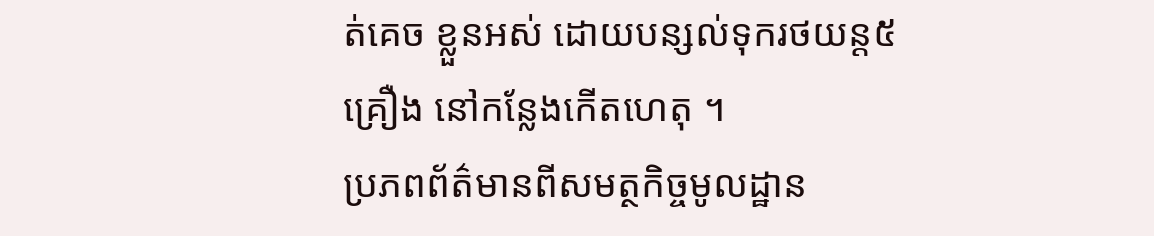ត់គេច ខ្លួនអស់ ដោយបន្សល់ទុករថយន្ដ៥គ្រឿង នៅកន្លែងកើតហេតុ ។
ប្រភពព័ត៌មានពីសមត្ថកិច្ចមូលដ្ឋាន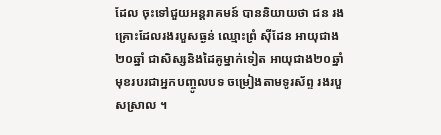ដែល ចុះទៅជួយអន្ដរាគមន៍ បាននិយាយថា ជន រងគ្រោះដែលរងរបួសធ្ងន់ ឈ្មោះព្រំ ស៊ីដែន អាយុជាង២០ឆ្នាំ ជាសិស្សនិងដៃគូម្នាក់ទៀត អាយុជាង២០ឆ្នាំ មុខរបរជាអ្នកបញ្ចូលបទ ចម្រៀងតាមទូរស័ព្ទ រងរបួសស្រាល ។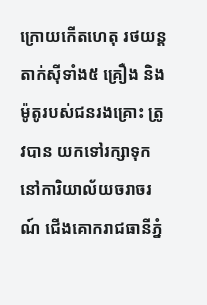ក្រោយកើតហេតុ រថយន្ដតាក់ស៊ីទាំង៥ គ្រឿង និងម៉ូតូរបស់ជនរងគ្រោះ ត្រូវបាន យកទៅរក្សាទុកនៅការិយាល័យចរាចរណ៍ ជើងគោករាជធានីភ្នំ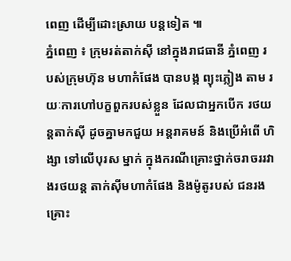ពេញ ដើម្បីដោះស្រាយ បន្ដទៀត ៕
ភ្នំពេញ ៖ ក្រុមរត់តាក់ស៊ី នៅក្នុងរាជធានី ភ្នំពេញ របស់ក្រុមហ៊ុន មហាកំផែង បានបង្ក ព្យុះភ្លៀង តាម រយៈការហៅបក្ខពួករបស់ខ្លួន ដែលជាអ្នកបើក រថយន្ដតាក់ស៊ី ដូចគ្នាមកជួយ អន្ដរាគមន៍ និងប្រើអំពើ ហិង្សា ទៅលើបុរស ម្នាក់ ក្នុងករណីគ្រោះថ្នាក់ចរាចររវាងរថយន្ដ តាក់ស៊ីមហាកំផែង និងម៉ូតូរបស់ ជនរងគ្រោះ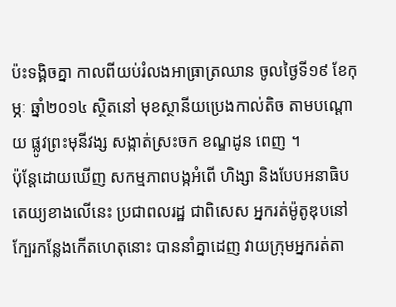ប៉ះទង្គិចគ្នា កាលពីយប់រំលងអាធ្រាត្រឈាន ចូលថ្ងៃទី១៩ ខែកុម្ភៈ ឆ្នាំ២០១៤ ស្ថិតនៅ មុខស្ថានីយប្រេងកាល់តិច តាមបណ្ដោយ ផ្លូវព្រះមុនីវង្ស សង្កាត់ស្រះចក ខណ្ឌដូន ពេញ ។
ប៉ុន្ដែដោយឃើញ សកម្មភាពបង្កអំពើ ហិង្សា និងបែបអនាធិបតេយ្យខាងលើនេះ ប្រជាពលរដ្ឋ ជាពិសេស អ្នករត់ម៉ូតូឌុបនៅ ក្បែរកន្លែងកើតហេតុនោះ បាននាំគ្នាដេញ វាយក្រុមអ្នករត់តា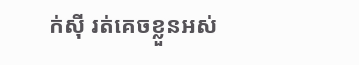ក់ស៊ី រត់គេចខ្លួនអស់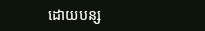ដោយបន្ស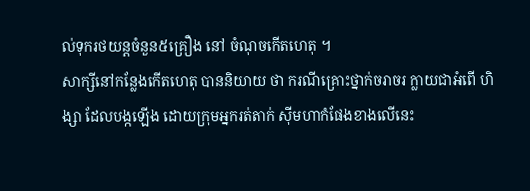ល់ទុករថយន្ដចំនួន៥គ្រឿង នៅ ចំណុចកើតហេតុ ។
សាក្សីនៅកន្លែងកើតហេតុ បាននិយាយ ថា ករណីគ្រោះថ្នាក់ចរាចរ ក្លាយជាអំពើ ហិង្សា ដែលបង្កឡើង ដោយក្រុមអ្នករត់តាក់ ស៊ីមហាកំផែងខាងលើនេះ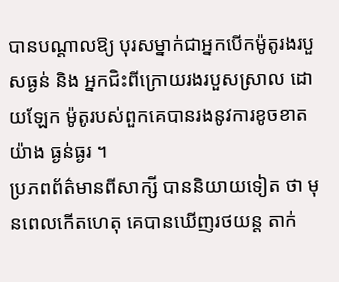បានបណ្ដាលឱ្យ បុរសម្នាក់ជាអ្នកបើកម៉ូតូរងរបួសធ្ងន់ និង អ្នកជិះពីក្រោយរងរបួសស្រាល ដោយឡែក ម៉ូតូរបស់ពួកគេបានរងនូវការខូចខាតយ៉ាង ធ្ងន់ធ្ងរ ។
ប្រភពព័ត៌មានពីសាក្សី បាននិយាយទៀត ថា មុនពេលកើតហេតុ គេបានឃើញរថយន្ដ តាក់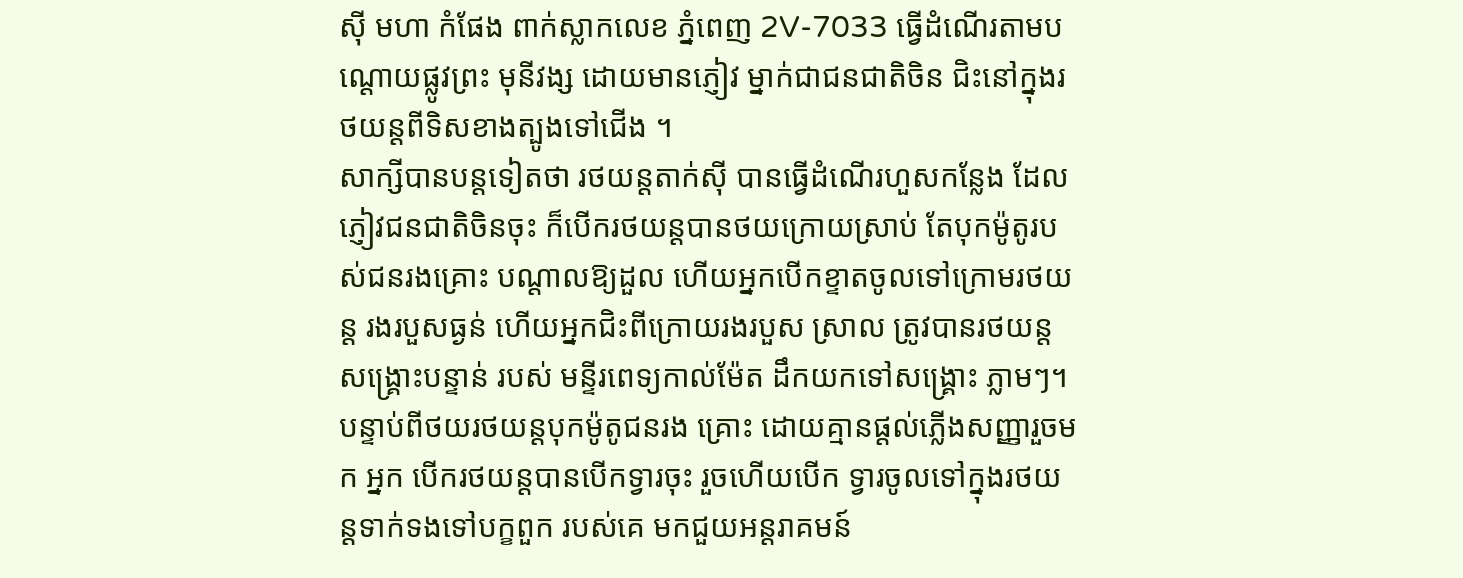ស៊ី មហា កំផែង ពាក់ស្លាកលេខ ភ្នំពេញ 2V-7033 ធ្វើដំណើរតាមបណ្ដោយផ្លូវព្រះ មុនីវង្ស ដោយមានភ្ញៀវ ម្នាក់ជាជនជាតិចិន ជិះនៅក្នុងរថយន្ដពីទិសខាងត្បូងទៅជើង ។
សាក្សីបានបន្ដទៀតថា រថយន្ដតាក់ស៊ី បានធ្វើដំណើរហួសកន្លែង ដែលភ្ញៀវជនជាតិចិនចុះ ក៏បើករថយន្ដបានថយក្រោយស្រាប់ តែបុកម៉ូតូរបស់ជនរងគ្រោះ បណ្ដាលឱ្យដួល ហើយអ្នកបើកខ្ទាតចូលទៅក្រោមរថយន្ដ រងរបួសធ្ងន់ ហើយអ្នកជិះពីក្រោយរងរបួស ស្រាល ត្រូវបានរថយន្ដសង្គ្រោះបន្ទាន់ របស់ មន្ទីរពេទ្យកាល់ម៉ែត ដឹកយកទៅសង្គ្រោះ ភ្លាមៗ។ បន្ទាប់ពីថយរថយន្ដបុកម៉ូតូជនរង គ្រោះ ដោយគ្មានផ្ដល់ភ្លើងសញ្ញារួចមក អ្នក បើករថយន្ដបានបើកទ្វារចុះ រួចហើយបើក ទ្វារចូលទៅក្នុងរថយន្ដទាក់ទងទៅបក្ខពួក របស់គេ មកជួយអន្ដរាគមន៍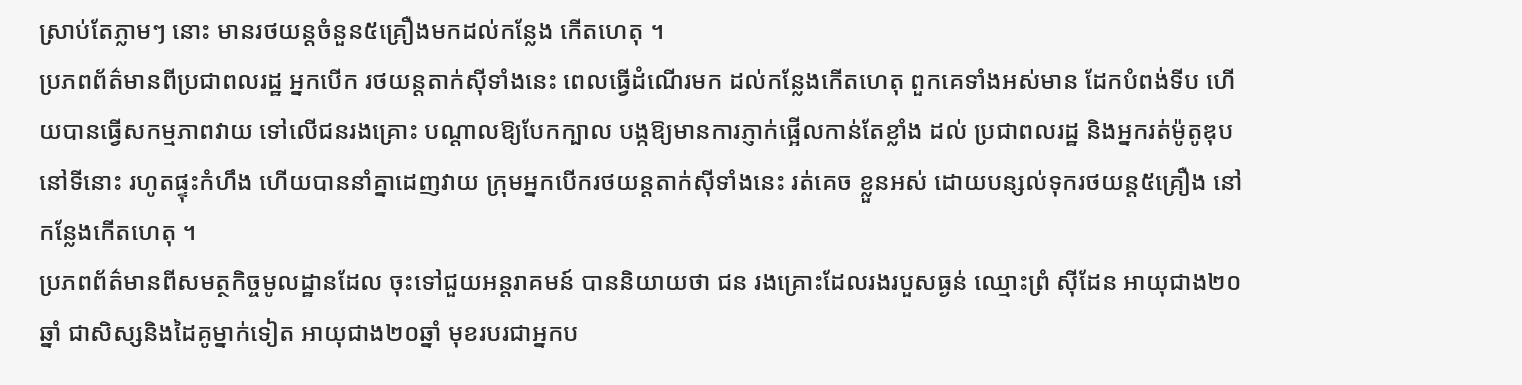ស្រាប់តែភ្លាមៗ នោះ មានរថយន្ដចំនួន៥គ្រឿងមកដល់កន្លែង កើតហេតុ ។
ប្រភពព័ត៌មានពីប្រជាពលរដ្ឋ អ្នកបើក រថយន្ដតាក់ស៊ីទាំងនេះ ពេលធ្វើដំណើរមក ដល់កន្លែងកើតហេតុ ពួកគេទាំងអស់មាន ដែកបំពង់ទីប ហើយបានធ្វើសកម្មភាពវាយ ទៅលើជនរងគ្រោះ បណ្ដាលឱ្យបែកក្បាល បង្កឱ្យមានការភ្ញាក់ផ្អើលកាន់តែខ្លាំង ដល់ ប្រជាពលរដ្ឋ និងអ្នករត់ម៉ូតូឌុបនៅទីនោះ រហូតផ្ទុះកំហឹង ហើយបាននាំគ្នាដេញវាយ ក្រុមអ្នកបើករថយន្ដតាក់ស៊ីទាំងនេះ រត់គេច ខ្លួនអស់ ដោយបន្សល់ទុករថយន្ដ៥គ្រឿង នៅកន្លែងកើតហេតុ ។
ប្រភពព័ត៌មានពីសមត្ថកិច្ចមូលដ្ឋានដែល ចុះទៅជួយអន្ដរាគមន៍ បាននិយាយថា ជន រងគ្រោះដែលរងរបួសធ្ងន់ ឈ្មោះព្រំ ស៊ីដែន អាយុជាង២០ឆ្នាំ ជាសិស្សនិងដៃគូម្នាក់ទៀត អាយុជាង២០ឆ្នាំ មុខរបរជាអ្នកប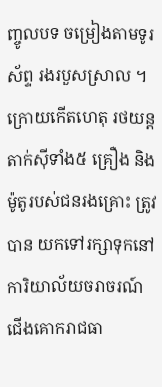ញ្ចូលបទ ចម្រៀងតាមទូរស័ព្ទ រងរបួសស្រាល ។
ក្រោយកើតហេតុ រថយន្ដតាក់ស៊ីទាំង៥ គ្រឿង និងម៉ូតូរបស់ជនរងគ្រោះ ត្រូវបាន យកទៅរក្សាទុកនៅការិយាល័យចរាចរណ៍ ជើងគោករាជធា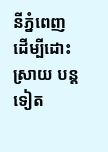នីភ្នំពេញ ដើម្បីដោះស្រាយ បន្ដទៀត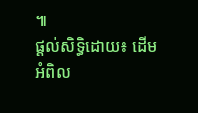៕
ផ្តល់សិទ្ធិដោយ៖ ដើមអំពិល